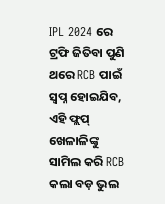IPL 2024 ରେ ଟ୍ରଫି ଜିତିବା ପୁଣି ଥରେ RCB ପାଇଁ ସ୍ବପ୍ନ ହୋଇଯିବ, ଏହି ଫ୍ଲପ୍ ଖେଳାଳିଙ୍କୁ ସାମିଲ କରି RCB କଲା ବଡ଼ ଭୁଲ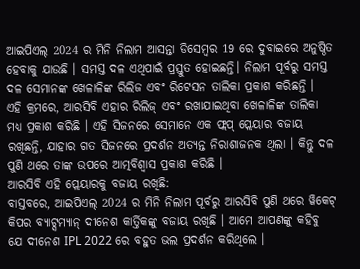ଆଇପିଏଲ୍ 2024 ର ମିନି ନିଲାମ ଆସନ୍ତା ଡିସେମ୍ବର 19 ରେ ଦୁବାଇରେ ଅନୁଷ୍ଠିତ ହେବାକୁ ଯାଉଛି । ସମସ୍ତ ଦଳ ଏଥିପାଇଁ ପ୍ରସ୍ତୁତ ହୋଇଛନ୍ତି। ନିଲାମ ପୂର୍ବରୁ ସମସ୍ତ ଦଳ ସେମାନଙ୍କ ଖେଳାଳିଙ୍କ ରିଲିଜ ଏବଂ ରିଟେସନ ତାଲିକା ପ୍ରକାଶ କରିଛନ୍ତି ।
ଏହି କ୍ରମରେ, ଆରସିବି ଏହାର ରିଲିଜ୍ ଏବଂ ରଖାଯାଇଥିବା ଖେଳାଳିଙ୍କ ତାଲିକା ମଧ୍ୟ ପ୍ରକାଶ କରିଛି । ଏହି ସିଜନରେ ସେମାନେ ଏକ ଫ୍ଲପ୍ ପ୍ଲେୟାର ବଜାୟ ରଖିଛନ୍ତି, ଯାହାର ଗତ ସିଜନରେ ପ୍ରଦର୍ଶନ ଅତ୍ୟନ୍ତ ନିରାଶାଜନକ ଥିଲା । କିନ୍ତୁ ଦଳ ପୁଣି ଥରେ ତାଙ୍କ ଉପରେ ଆତ୍ମବିଶ୍ୱାସ ପ୍ରକାଶ କରିଛି ।
ଆରସିବି ଏହି ପ୍ଲେୟାରକୁ ବଜାୟ ରଖିଛି:
ବାସ୍ତବରେ, ଆଇପିଏଲ୍ 2024 ର ମିନି ନିଲାମ ପୂର୍ବରୁ ଆରସିବି ପୁଣି ଥରେ ୱିକେଟ୍ କିପର ବ୍ୟାଟ୍ସମ୍ୟାନ୍ ଦୀନେଶ କାର୍ତ୍ତିକଙ୍କୁ ବଜାୟ ରଖିଛି । ଆମେ ଆପଣଙ୍କୁ କହିବୁ ଯେ ଦୀନେଶ IPL 2022 ରେ ବହୁତ ଭଲ ପ୍ରଦର୍ଶନ କରିଥିଲେ ।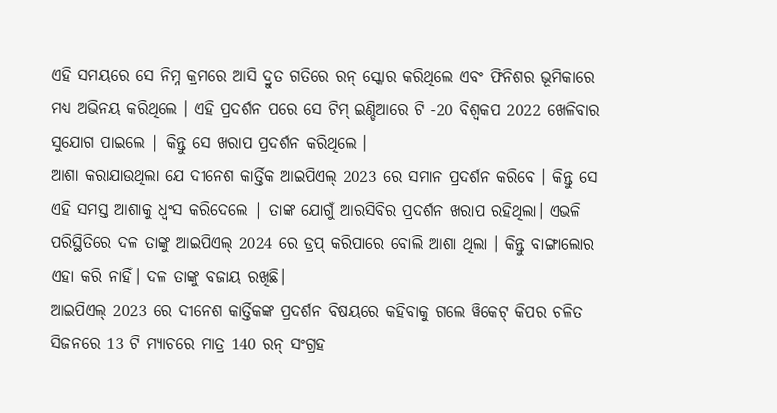ଏହି ସମୟରେ ସେ ନିମ୍ନ କ୍ରମରେ ଆସି ଦ୍ରୁତ ଗତିରେ ରନ୍ ସ୍କୋର କରିଥିଲେ ଏବଂ ଫିନିଶର ଭୂମିକାରେ ମଧ୍ୟ ଅଭିନୟ କରିଥିଲେ । ଏହି ପ୍ରଦର୍ଶନ ପରେ ସେ ଟିମ୍ ଇଣ୍ଡିଆରେ ଟି -20 ବିଶ୍ୱକପ 2022 ଖେଳିବାର ସୁଯୋଗ ପାଇଲେ | କିନ୍ତୁ ସେ ଖରାପ ପ୍ରଦର୍ଶନ କରିଥିଲେ ।
ଆଶା କରାଯାଉଥିଲା ଯେ ଦୀନେଶ କାର୍ତ୍ତିକ ଆଇପିଏଲ୍ 2023 ରେ ସମାନ ପ୍ରଦର୍ଶନ କରିବେ । କିନ୍ତୁ ସେ ଏହି ସମସ୍ତ ଆଶାକୁ ଧ୍ୱଂସ କରିଦେଲେ | ତାଙ୍କ ଯୋଗୁଁ ଆରସିବିର ପ୍ରଦର୍ଶନ ଖରାପ ରହିଥିଲା। ଏଭଳି ପରିସ୍ଥିତିରେ ଦଳ ତାଙ୍କୁ ଆଇପିଏଲ୍ 2024 ରେ ଡ୍ରପ୍ କରିପାରେ ବୋଲି ଆଶା ଥିଲା । କିନ୍ତୁ ବାଙ୍ଗାଲୋର ଏହା କରି ନାହିଁ। ଦଳ ତାଙ୍କୁ ବଜାୟ ରଖିଛି।
ଆଇପିଏଲ୍ 2023 ରେ ଦୀନେଶ କାର୍ତ୍ତିକଙ୍କ ପ୍ରଦର୍ଶନ ବିଷୟରେ କହିବାକୁ ଗଲେ ୱିକେଟ୍ କିପର ଚଳିତ ସିଜନରେ 13 ଟି ମ୍ୟାଚରେ ମାତ୍ର 140 ରନ୍ ସଂଗ୍ରହ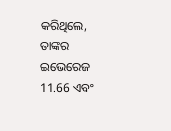କରିଥିଲେ, ତାଙ୍କର ଇଭେରେଜ 11.66 ଏବଂ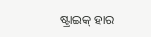ଷ୍ଟ୍ରାଇକ୍ ହାର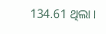134.61 ଥିଲା ।